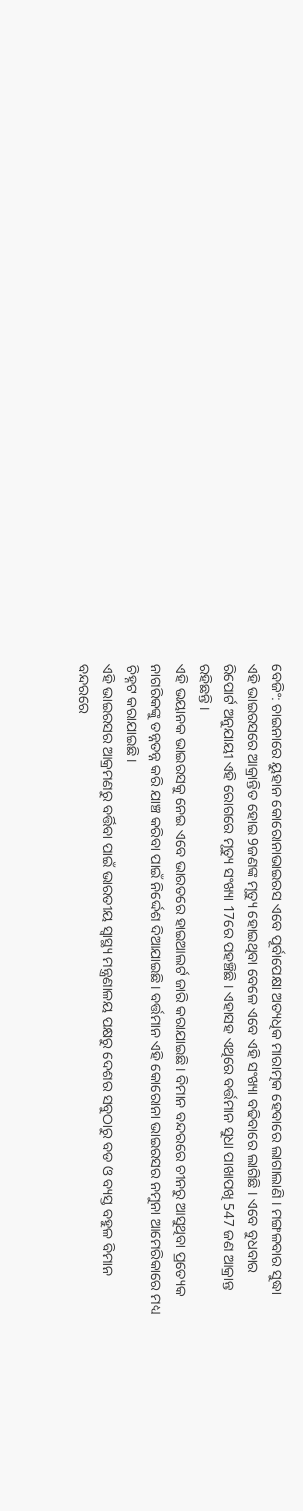ବେଜିଂ: ଚାଇନାରେ ୟୁହାନ କୋରୋନାଭାଇରସ ଏବେ ପୂର୍ବାପେକ୍ଷା ଅତ୍ୟଧିକ ମାରାତ୍ମକ ହେବାରେ ଲାଗାଲାଣି । ମଙ୍ଗଳବାର ସୁଦ୍ଧା ଏହି ଭାଇରସରେ ଆକ୍ରାନ୍ତିତ ହୋଇ 9ଜଣଙ୍କ ମୃତ୍ୟୁ ହୋଇଥିବା ବେଳେ ଏବେ ଏହି ସଂଖ୍ୟା ବଢିବାରେ ଲାଗିଛି । ଏବେ ବୁଧବାର ରିପୋର୍ଟ ଅନୁଯାୟୀ ଏହି ରୋଗରେ ମୃତ୍ୟୁ ସଂଖ୍ୟା 17ରେ ପହଞ୍ଚିଛି । ଏହାସହ ଏଥିରେ ବର୍ତ୍ତମାନ ସୁଧା ପାଖାପଖି 547 ଜଣ ଆକ୍ରାନ୍ତ ରହିଛନ୍ତି ।
ଏହି ଭୟାନକ ଭାଇରସକୁ ନେଇ ଏବେ ଭାରତରେ ହାଇଆଲର୍ଟ ଜାରି କରାଯାଇଛି। ବିମାନ ବନ୍ଦରରେ ଚୀନରୁ ଆସୁଥିବା ପ୍ରତ୍ୟେକ ନାଗରିକଙ୍କୁ ତନ୍ନତନ୍ନ କରି ଯାଞ୍ଚ କରିବା ପାଇଁ ନିର୍ଦ୍ଦେଶ ଦିଆଯାଇଛି। ବର୍ତ୍ତମାନ ଏହି କୋରୋନା ଭାଇରସର ନମୁନା ଆମେରିକାରେ ମଧ୍ୟ ଚିହ୍ନଟ କରାଯାଇଛି।
ଏହି ଭାଇରସର ଆକ୍ରମଣରୁ ବର୍ତ୍ତିବା ପାଇଁ ଭାରତୀୟ ସ୍ବାସ୍ଥ୍ୟ ମନ୍ତ୍ରଣାଳୟ ପକ୍ଷରୁ ଦେଶର ସବୁଠାରୁ ବଡ ଓ ବ୍ୟସ୍ତ ବହୁଳ ବିମାନ ବନ୍ଦରରେ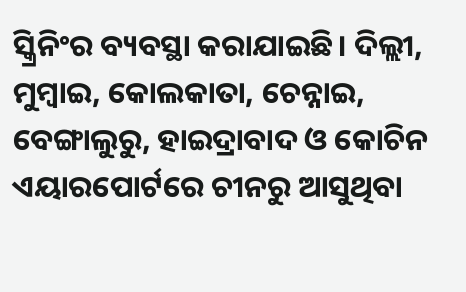ସ୍କ୍ରିନିଂର ବ୍ୟବସ୍ଥା କରାଯାଇଛି। ଦିଲ୍ଲୀ, ମୁମ୍ବାଇ, କୋଲକାତା, ଚେନ୍ନାଇ, ବେଙ୍ଗାଲୁରୁ, ହାଇଦ୍ରାବାଦ ଓ କୋଚିନ ଏୟାରପୋର୍ଟରେ ଚୀନରୁ ଆସୁଥିବା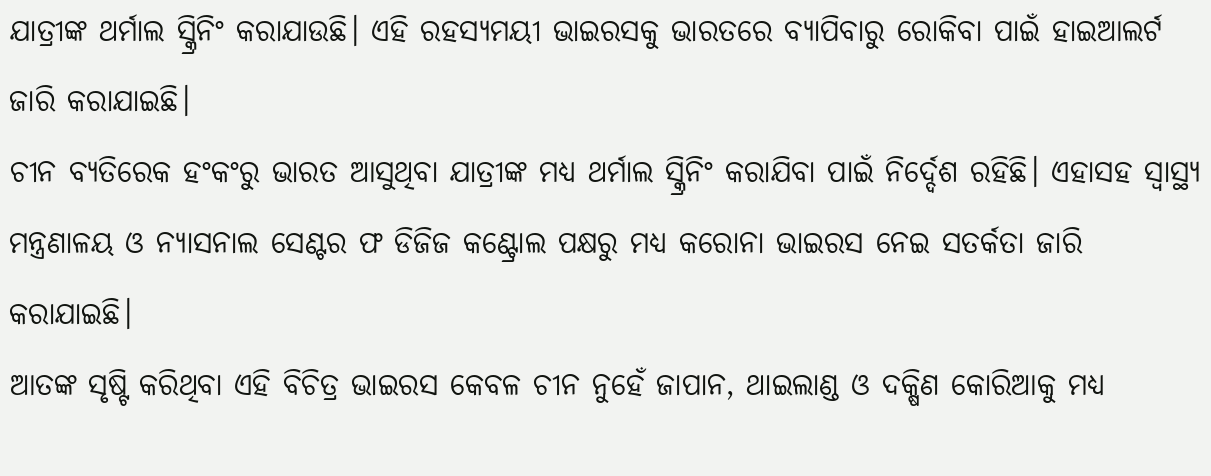ଯାତ୍ରୀଙ୍କ ଥର୍ମାଲ ସ୍କ୍ରିନିଂ କରାଯାଉଛି। ଏହି ରହସ୍ୟମୟୀ ଭାଇରସକୁ ଭାରତରେ ବ୍ୟାପିବାରୁ ରୋକିବା ପାଇଁ ହାଇଆଲର୍ଟ ଜାରି କରାଯାଇଛି।
ଚୀନ ବ୍ୟତିରେକ ହଂକଂରୁ ଭାରତ ଆସୁଥିବା ଯାତ୍ରୀଙ୍କ ମଧ୍ୟ ଥର୍ମାଲ ସ୍କ୍ରିନିଂ କରାଯିବା ପାଇଁ ନିର୍ଦ୍ଦେଶ ରହିଛି। ଏହାସହ ସ୍ବାସ୍ଥ୍ୟ ମନ୍ତ୍ରଣାଳୟ ଓ ନ୍ୟାସନାଲ ସେଣ୍ଟର ଫ ଡିଜିଜ କଣ୍ଟ୍ରୋଲ ପକ୍ଷରୁ ମଧ୍ୟ କରୋନା ଭାଇରସ ନେଇ ସତର୍କତା ଜାରି କରାଯାଇଛି।
ଆତଙ୍କ ସୃଷ୍ଟି କରିଥିବା ଏହି ବିଚିତ୍ର ଭାଇରସ କେବଳ ଚୀନ ନୁହେଁ ଜାପାନ, ଥାଇଲାଣ୍ଡ ଓ ଦକ୍ଷିଣ କୋରିଆକୁ ମଧ୍ୟ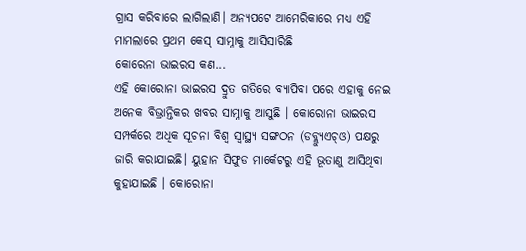ଗ୍ରାସ କରିବାରେ ଲାଗିଲାଣି। ଅନ୍ୟପଟେ ଆମେରିକାରେ ମଧ୍ୟ ଏହି ମାମଲାରେ ପ୍ରଥମ କେସ୍ ସାମ୍ନାକୁ ଆସିସାରିଛି
କୋରେନା ଭାଇରସ କଣ...
ଏହି କୋରୋନା ଭାଇରସ ଦ୍ରୁତ ଗତିରେ ବ୍ୟାପିବା ପରେ ଏହାକୁ ନେଇ ଅନେକ ବିଭ୍ରାନ୍ତିକର ଖବର ସାମ୍ନାକୁ ଆସୁଛି । କୋରୋନା ଭାଇରସ ସମ୍ପର୍କରେ ଅଧିକ ସୂଚନା ବିଶ୍ବ ସ୍ବାସ୍ଥ୍ୟ ସଙ୍ଗଠନ (ଡବ୍ଲ୍ୟୁଏଚ୍ଓ) ପକ୍ଷରୁ ଜାରି କରାଯାଇଛି। ୟୁହାନ ସିଫୁଡ ମାର୍କେଟରୁ ଏହି ଭୂତାଣୁ ଆସିଥିବା କୁହାଯାଇଛି । କୋରୋନା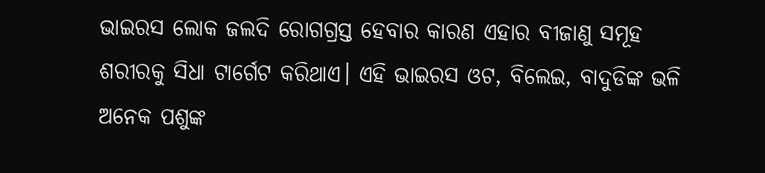ଭାଇରସ ଲୋକ ଜଲଦି ରୋଗଗ୍ରସ୍ତ ହେବାର କାରଣ ଏହାର ବୀଜାଣୁ ସମୂହ ଶରୀରକୁ ସିଧା ଟାର୍ଗେଟ କରିଥାଏ। ଏହି ଭାଇରସ ଓଟ, ବିଲେଇ, ବାଦୁଡିଙ୍କ ଭଳି ଅନେକ ପଶୁଙ୍କ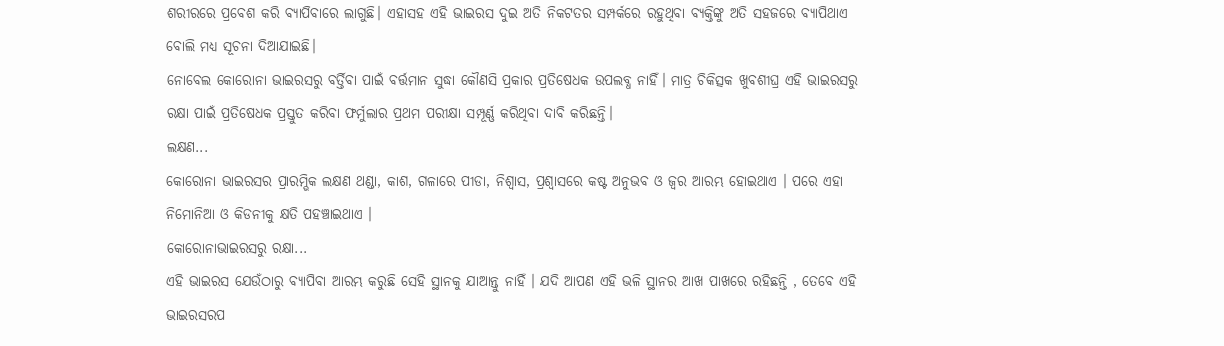ଶରୀରରେ ପ୍ରବେଶ କରି ବ୍ୟାପିବାରେ ଲାଗୁଛି। ଏହାସହ ଏହି ଭାଇରସ ଦୁଇ ଅତି ନିକଟତର ସମ୍ପର୍କରେ ରହୁଥିବା ବ୍ୟକ୍ତିଙ୍କୁ ଅତି ସହଜରେ ବ୍ୟାପିଥାଏ ବୋଲି ମଧ୍ୟ ସୂଚନା ଦିଆଯାଇଛି।
ନୋବେଲ କୋରୋନା ଭାଇରସରୁ ବର୍ତ୍ତିବା ପାଇଁ ବର୍ତ୍ତମାନ ସୁଦ୍ଧା କୌଣସି ପ୍ରକାର ପ୍ରତିଷେଧକ ଉପଲବ୍ଧ ନାହିଁ। ମାତ୍ର ଚିକିତ୍ସକ ଖୁବଶୀଘ୍ର ଏହି ଭାଇରସରୁ ରକ୍ଷା ପାଇଁ ପ୍ରତିଷେଧକ ପ୍ରସ୍ତୁତ କରିବା ଫର୍ମୁଲାର ପ୍ରଥମ ପରୀକ୍ଷା ସମ୍ପୂର୍ଣ୍ଣ କରିଥିବା ଦାବି କରିଛନ୍ତି।
ଲକ୍ଷଣ...
କୋରୋନା ଭାଇରସର ପ୍ରାରମ୍ଭିକ ଲକ୍ଷଣ ଥଣ୍ଡା, କାଶ, ଗଳାରେ ପୀଡା, ନିଶ୍ବାସ, ପ୍ରଶ୍ବାସରେ କଷ୍ଟ ଅନୁଭବ ଓ ଜ୍ବର ଆରମ୍ଭ ହୋଇଥାଏ । ପରେ ଏହା ନିମୋନିଆ ଓ କିଡନୀକୁ କ୍ଷତି ପହଞ୍ଚାଇଥାଏ ।
କୋରୋନାଭାଇରସରୁ ରକ୍ଷା...
ଏହି ଭାଇରସ ଯେଉଁଠାରୁ ବ୍ୟାପିବା ଆରମ୍ଭ କରୁଛି ସେହି ସ୍ଥାନକୁ ଯାଆନ୍ତୁ ନାହିଁ । ଯଦି ଆପଣ ଏହି ଭଳି ସ୍ଥାନର ଆଖ ପାଖରେ ରହିଛନ୍ତି , ତେବେ ଏହି ଭାଇରସରପ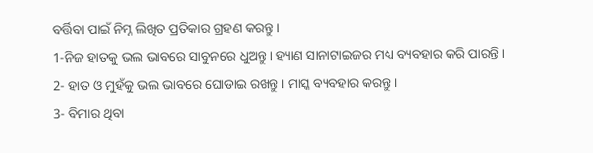ବର୍ତ୍ତିବା ପାଇଁ ନିମ୍ନ ଲିଖିତ ପ୍ରତିକାର ଗ୍ରହଣ କରନ୍ତୁ ।
1-ନିଜ ହାତକୁ ଭଲ ଭାବରେ ସାବୁନରେ ଧୁଅନ୍ତୁ । ହ୍ୟାଣ ସାନାଟାଇଜର ମଧ୍ୟ ବ୍ୟବହାର କରି ପାରନ୍ତି ।
2- ହାତ ଓ ମୁହଁକୁ ଭଲ ଭାବରେ ଘୋଡାଇ ରଖନ୍ତୁ । ମାସ୍କ ବ୍ୟବହାର କରନ୍ତୁ ।
3- ବିମାର ଥିବା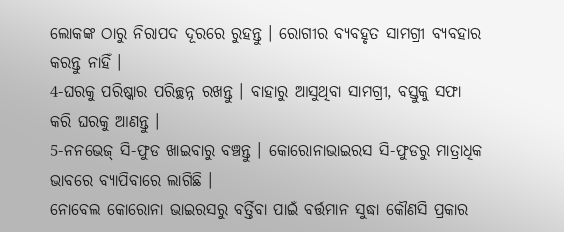ଲୋକଙ୍କ ଠାରୁ ନିରାପଦ ଦୂରରେ ରୁହନ୍ତୁ । ରୋଗୀର ବ୍ୟବହୃତ ସାମଗ୍ରୀ ବ୍ୟବହାର କରନ୍ତୁ ନାହିଁ ।
4-ଘରକୁ ପରିଷ୍କାର ପରିଚ୍ଛନ୍ନ ରଖନ୍ତୁ । ବାହାରୁ ଆସୁଥିବା ସାମଗ୍ରୀ, ବସ୍ତୁକୁ ସଫା କରି ଘରକୁ ଆଣନ୍ତୁ ।
5-ନନଭେଜ୍ ସି-ଫୁଡ ଖାଇବାରୁ ବଞ୍ଚନ୍ତୁ । କୋରୋନାଭାଇରସ ସି-ଫୁଡରୁ ମାତ୍ରାଧିକ ଭାବରେ ବ୍ୟାପିବାରେ ଲାଗିଛି ।
ନୋବେଲ କୋରୋନା ଭାଇରସରୁ ବର୍ତ୍ତିବା ପାଇଁ ବର୍ତ୍ତମାନ ସୁଦ୍ଧା କୌଣସି ପ୍ରକାର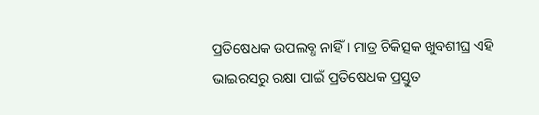ପ୍ରତିଷେଧକ ଉପଲବ୍ଧ ନାହିଁ । ମାତ୍ର ଚିକିତ୍ସକ ଖୁବଶୀଘ୍ର ଏହି ଭାଇରସରୁ ରକ୍ଷା ପାଇଁ ପ୍ରତିଷେଧକ ପ୍ରସ୍ତୁତ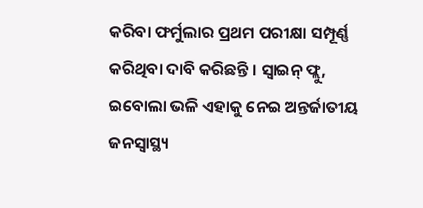କରିବା ଫର୍ମୁଲାର ପ୍ରଥମ ପରୀକ୍ଷା ସମ୍ପୂର୍ଣ୍ଣ କରିଥିବା ଦାବି କରିଛନ୍ତି । ସ୍ବାଇନ୍ ଫ୍ଲୁ, ଇବୋଲା ଭଳି ଏହାକୁ ନେଇ ଅନ୍ତର୍ଜାତୀୟ ଜନସ୍ବାସ୍ଥ୍ୟ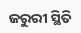ଜରୁରୀ ସ୍ଥିତି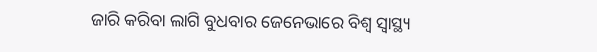ଜାରି କରିବା ଲାଗି ବୁଧବାର ଜେନେଭାରେ ବିଶ୍ବ ସ୍ବାସ୍ଥ୍ୟ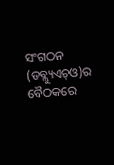ସଂଗଠନ (ଡବ୍ଲ୍ୟୁଏଚ୍ଓ)ର ବୈଠକରେ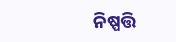ନିଷ୍ପତ୍ତି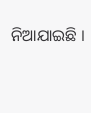ନିଆଯାଇଛି ।